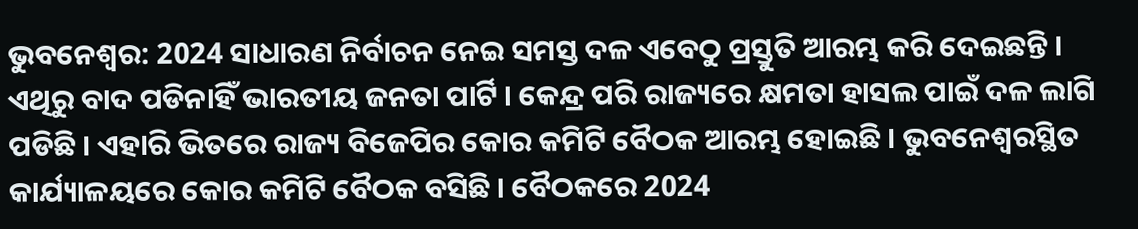ଭୁବନେଶ୍ବର: 2024 ସାଧାରଣ ନିର୍ବାଚନ ନେଇ ସମସ୍ତ ଦଳ ଏବେଠୁ ପ୍ରସ୍ତୁତି ଆରମ୍ଭ କରି ଦେଇଛନ୍ତି । ଏଥିରୁ ବାଦ ପଡିନାହିଁ ଭାରତୀୟ ଜନତା ପାର୍ଟି । କେନ୍ଦ୍ର ପରି ରାଜ୍ୟରେ କ୍ଷମତା ହାସଲ ପାଇଁ ଦଳ ଲାଗି ପଡିଛି । ଏହାରି ଭିତରେ ରାଜ୍ୟ ବିଜେପିର କୋର କମିଟି ବୈଠକ ଆରମ୍ଭ ହୋଇଛି । ଭୁବନେଶ୍ବରସ୍ଥିତ କାର୍ଯ୍ୟାଳୟରେ କୋର କମିଟି ବୈଠକ ବସିଛି । ବୈଠକରେ 2024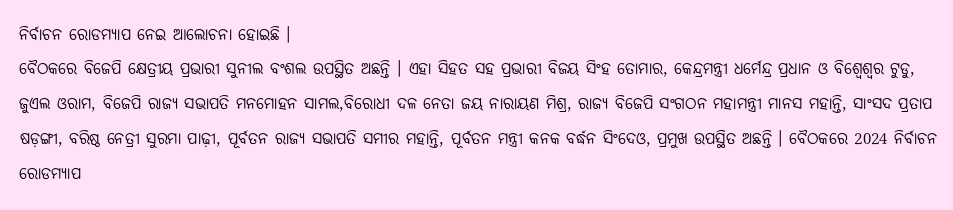ନିର୍ବାଚନ ରୋଡମ୍ୟାପ ନେଇ ଆଲୋଚନା ହୋଇଛି ।
ବୈଠକରେ ବିଜେପି କ୍ଷେତ୍ରୀୟ ପ୍ରଭାରୀ ସୁନୀଲ ବଂଶଲ ଉପସ୍ଥିତ ଅଛନ୍ତି । ଏହା ସିହତ ସହ ପ୍ରଭାରୀ ବିଜୟ ସିଂହ ତୋମାର, କେନ୍ଦ୍ରମନ୍ତ୍ରୀ ଧର୍ମେନ୍ଦ୍ର ପ୍ରଧାନ ଓ ବିଶ୍ବେଶ୍ବର ଟୁଡୁ, ଜୁଏଲ ଓରାମ, ବିଜେପି ରାଜ୍ୟ ସଭାପତି ମନମୋହନ ସାମଲ,ବିରୋଧୀ ଦଳ ନେତା ଜୟ ନାରାୟଣ ମିଶ୍ର, ରାଜ୍ୟ ବିଜେପି ସଂଗଠନ ମହାମନ୍ତ୍ରୀ ମାନସ ମହାନ୍ତି, ସାଂସଦ ପ୍ରତାପ ଷଡ଼ଙ୍ଗୀ, ବରିଷ୍ଠ ନେତ୍ରୀ ସୁରମା ପାଢ଼ୀ, ପୂର୍ବତନ ରାଜ୍ୟ ସଭାପତି ସମୀର ମହାନ୍ତି, ପୂର୍ବତନ ମନ୍ତ୍ରୀ କନକ ବର୍ଦ୍ଧନ ସିଂଦେଓ, ପ୍ରମୁଖ ଉପସ୍ଥିତ ଅଛନ୍ତି । ବୈଠକରେ 2024 ନିର୍ବାଚନ ରୋଡମ୍ୟାପ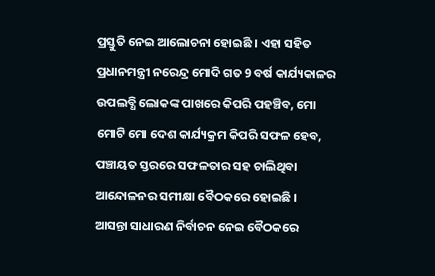ପ୍ରସ୍ତୁତି ନେଇ ଆଲୋଚନା ହୋଇଛି । ଏହା ସହିତ ପ୍ରଧାନମନ୍ତ୍ରୀ ନରେନ୍ଦ୍ର ମୋଦି ଗତ 9 ବର୍ଷ କାର୍ଯ୍ୟକାଳର ଉପଲବ୍ଧି ଲୋକଙ୍କ ପାଖରେ କିପରି ପହଞ୍ଚିବ, ମୋ ମୋଟି ମୋ ଦେଶ କାର୍ଯ୍ୟକ୍ରମ କିପରି ସଫଳ ହେବ, ପଞ୍ଚାୟତ ସ୍ତରରେ ସଫଳତାର ସହ ଚାଲିଥିବା ଆନ୍ଦୋଳନର ସମୀକ୍ଷା ବୈଠକରେ ହୋଇଛି ।
ଆସନ୍ତା ସାଧାରଣ ନିର୍ବାଚନ ନେଇ ବୈଠକରେ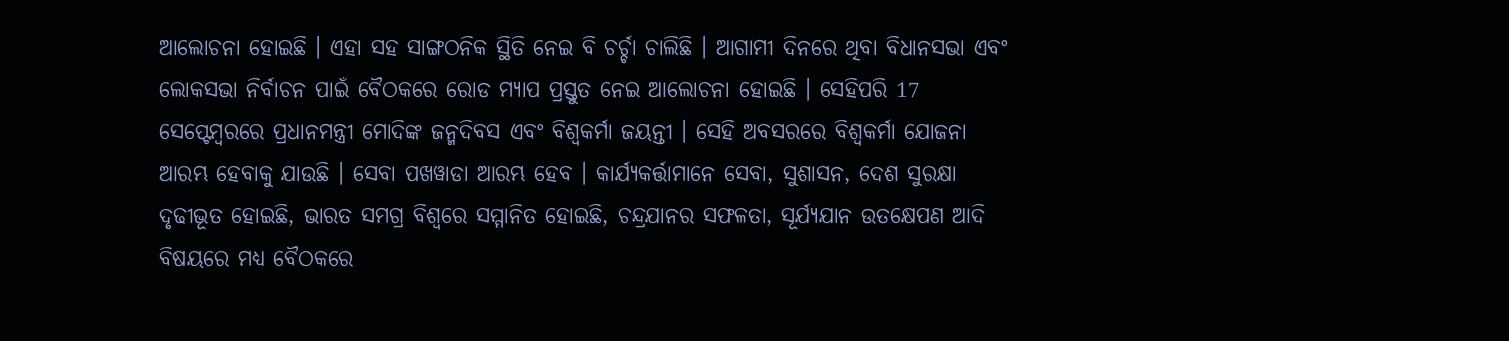ଆଲୋଚନା ହୋଇଛି । ଏହା ସହ ସାଙ୍ଗଠନିକ ସ୍ଥିତି ନେଇ ବି ଚର୍ଚ୍ଚା ଚାଲିଛି । ଆଗାମୀ ଦିନରେ ଥିବା ବିଧାନସଭା ଏବଂ ଲୋକସଭା ନିର୍ବାଚନ ପାଇଁ ବୈଠକରେ ରୋଡ ମ୍ୟାପ ପ୍ରସ୍ତୁତ ନେଇ ଆଲୋଚନା ହୋଇଛି । ସେହିପରି 17 ସେପ୍ଟେମ୍ବରରେ ପ୍ରଧାନମନ୍ତ୍ରୀ ମୋଦିଙ୍କ ଜନ୍ମଦିବସ ଏବଂ ବିଶ୍ଵକର୍ମା ଜୟନ୍ତୀ । ସେହି ଅବସରରେ ବିଶ୍ଵକର୍ମା ଯୋଜନା ଆରମ୍ଭ ହେବାକୁ ଯାଉଛି । ସେବା ପଖୱାଡା ଆରମ୍ଭ ହେବ । କାର୍ଯ୍ୟକର୍ତ୍ତାମାନେ ସେବା, ସୁଶାସନ, ଦେଶ ସୁରକ୍ଷା ଦୃଢୀଭୂତ ହୋଇଛି, ଭାରତ ସମଗ୍ର ବିଶ୍ଵରେ ସମ୍ମାନିତ ହୋଇଛି, ଚନ୍ଦ୍ରଯାନର ସଫଳତା, ସୂର୍ଯ୍ୟଯାନ ଉତକ୍ଷେପଣ ଆଦି ବିଷୟରେ ମଧ୍ୟ ବୈଠକରେ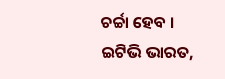ଚର୍ଚ୍ଚା ହେବ ।
ଇଟିଭି ଭାରତ,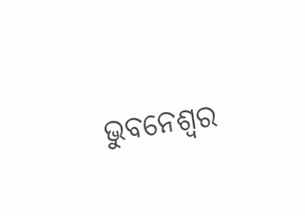ଭୁବନେଶ୍ବର